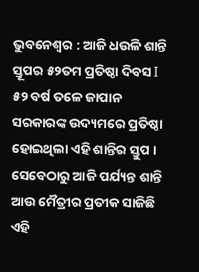ଭୁବନେଶ୍ୱର : ଆଜି ଧଉଳି ଶାନ୍ତି ସ୍ତୂପର ୫୨ତମ ପ୍ରତିଷ୍ଠା ଦିବସ I ୫୨ ବର୍ଷ ତଳେ ଜାପାନ ସରକାରଙ୍କ ଉଦ୍ୟମରେ ପ୍ରତିଷ୍ଠା ହୋଇଥିଲା ଏହି ଶାନ୍ତିର ସ୍ତୁପ । ସେବେଠାରୁ ଆଜି ପର୍ଯ୍ୟନ୍ତ ଶାନ୍ତି ଆଉ ମୈତ୍ରୀର ପ୍ରତୀକ ସାଜିଛି ଏହି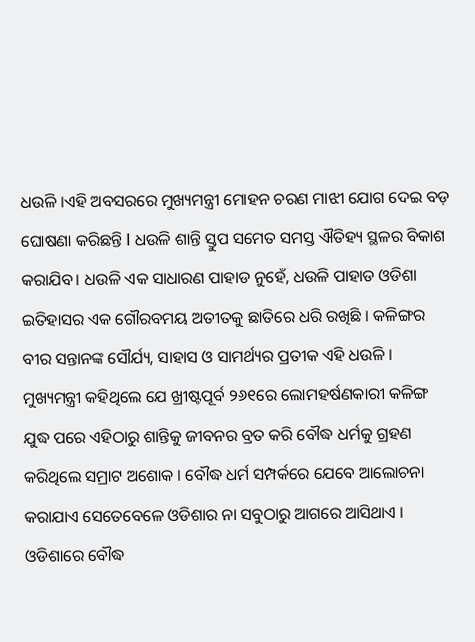ଧଉଳି ।ଏହି ଅବସରରେ ମୁଖ୍ୟମନ୍ତ୍ରୀ ମୋହନ ଚରଣ ମାଝୀ ଯୋଗ ଦେଇ ବଡ଼ ଘୋଷଣା କରିଛନ୍ତି I ଧଉଳି ଶାନ୍ତି ସ୍ତୁପ ସମେତ ସମସ୍ତ ଐତିହ୍ୟ ସ୍ଥଳର ବିକାଶ କରାଯିବ। ଧଉଳି ଏକ ସାଧାରଣ ପାହାଡ ନୁହେଁ, ଧଉଳି ପାହାଡ ଓଡିଶା ଇତିହାସର ଏକ ଗୌରବମୟ ଅତୀତକୁ ଛାତିରେ ଧରି ରଖିଛି । କଳିଙ୍ଗର ବୀର ସନ୍ତାନଙ୍କ ସୌର୍ଯ୍ୟ, ସାହାସ ଓ ସାମର୍ଥ୍ୟର ପ୍ରତୀକ ଏହି ଧଉଳି ।
ମୁଖ୍ୟମନ୍ତ୍ରୀ କହିଥିଲେ ଯେ ଖ୍ରୀଷ୍ଟପୂର୍ବ ୨୬୧ରେ ଲୋମହର୍ଷଣକାରୀ କଳିଙ୍ଗ ଯୁଦ୍ଧ ପରେ ଏହିଠାରୁ ଶାନ୍ତିକୁ ଜୀବନର ବ୍ରତ କରି ବୌଦ୍ଧ ଧର୍ମକୁ ଗ୍ରହଣ କରିଥିଲେ ସମ୍ରାଟ ଅଶୋକ । ବୌଦ୍ଧ ଧର୍ମ ସମ୍ପର୍କରେ ଯେବେ ଆଲୋଚନା କରାଯାଏ ସେତେବେଳେ ଓଡିଶାର ନା ସବୁଠାରୁ ଆଗରେ ଆସିଥାଏ । ଓଡିଶାରେ ବୌଦ୍ଧ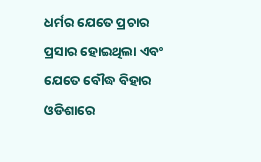ଧର୍ମର ଯେତେ ପ୍ରଚାର ପ୍ରସାର ହୋଇଥିଲା ଏବଂ ଯେତେ ବୌଦ୍ଧ ବିହାର ଓଡିଶାରେ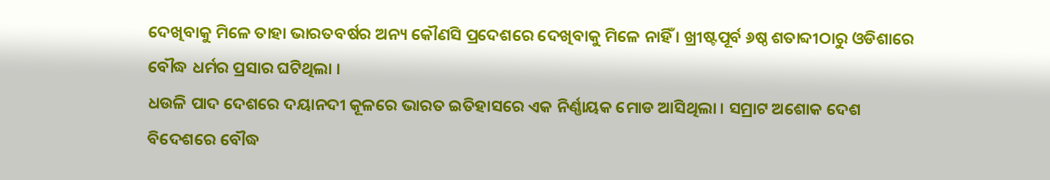ଦେଖିବାକୁ ମିଳେ ତାହା ଭାରତବର୍ଷର ଅନ୍ୟ କୌଣସି ପ୍ରଦେଶରେ ଦେଖିବାକୁ ମିଳେ ନାହିଁ । ଖ୍ରୀଷ୍ଟପୂର୍ବ ୬ଷ୍ଠ ଶତାବ୍ଦୀଠାରୁ ଓଡିଶାରେ ବୌଦ୍ଧ ଧର୍ମର ପ୍ରସାର ଘଟିଥିଲା ।
ଧଉଳି ପାଦ ଦେଶରେ ଦୟାନଦୀ କୂଳରେ ଭାରତ ଇତିହାସରେ ଏକ ନିର୍ଣ୍ଣାୟକ ମୋଡ ଆସିଥିଲା । ସମ୍ରାଟ ଅଶୋକ ଦେଶ ବିଦେଶରେ ବୌଦ୍ଧ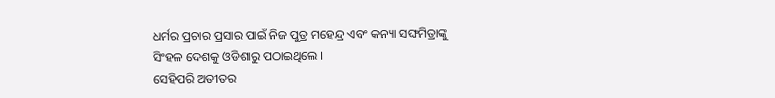ଧର୍ମର ପ୍ରଚାର ପ୍ରସାର ପାଇଁ ନିଜ ପୁତ୍ର ମହେନ୍ଦ୍ର ଏବଂ କନ୍ୟା ସଙ୍ଘମିତ୍ରାଙ୍କୁ ସିଂହଳ ଦେଶକୁ ଓଡିଶାରୁ ପଠାଇଥିଲେ ।
ସେହିପରି ଅତୀତର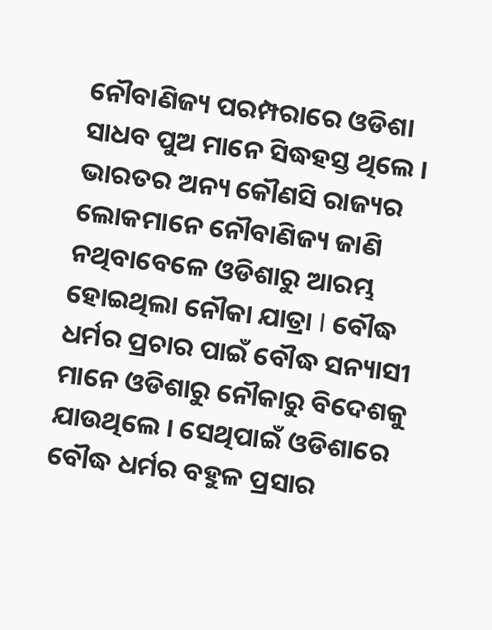ନୌବାଣିଜ୍ୟ ପରମ୍ପରାରେ ଓଡିଶା ସାଧବ ପୁଅ ମାନେ ସିଦ୍ଧହସ୍ତ ଥିଲେ । ଭାରତର ଅନ୍ୟ କୌଣସି ରାଜ୍ୟର ଲୋକମାନେ ନୌବାଣିଜ୍ୟ ଜାଣି ନଥିବାବେଳେ ଓଡିଶାରୁ ଆରମ୍ଭ ହୋଇଥିଲା ନୌକା ଯାତ୍ରା I ବୌଦ୍ଧ ଧର୍ମର ପ୍ରଚାର ପାଇଁ ବୌଦ୍ଧ ସନ୍ୟାସୀ ମାନେ ଓଡିଶାରୁ ନୌକାରୁ ବିଦେଶକୁ ଯାଉଥିଲେ । ସେଥିପାଇଁ ଓଡିଶାରେ ବୌଦ୍ଧ ଧର୍ମର ବହୁଳ ପ୍ରସାର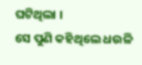ଘଟିଥିଲା ।
ସେ ପୁଣି କହିଥିଲେ ଧଉଳି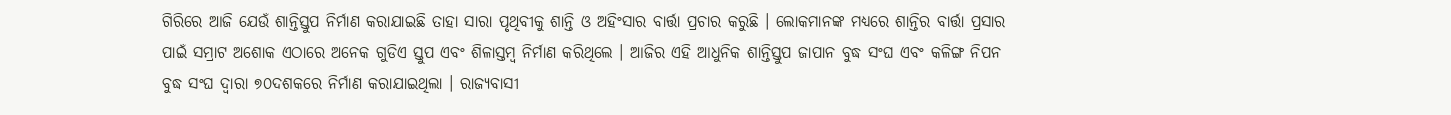ଗିରିରେ ଆଜି ଯେଉଁ ଶାନ୍ତିସ୍ତୁପ ନିର୍ମାଣ କରାଯାଇଛି ତାହା ସାରା ପୃଥିବୀକୁ ଶାନ୍ତି ଓ ଅହିଂସାର ବାର୍ତ୍ତା ପ୍ରଚାର କରୁଛି । ଲୋକମାନଙ୍କ ମଧ୍ୟରେ ଶାନ୍ତିର ବାର୍ତ୍ତା ପ୍ରସାର ପାଇଁ ସମ୍ରାଟ ଅଶୋକ ଏଠାରେ ଅନେକ ଗୁଡିଏ ସ୍ତୁପ ଏବଂ ଶିଳାସ୍ତମ୍ବ ନିର୍ମାଣ କରିଥିଲେ । ଆଜିର ଏହି ଆଧୁନିକ ଶାନ୍ତିସ୍ତୁପ ଜାପାନ ବୁଦ୍ଧ ସଂଘ ଏବଂ କଳିଙ୍ଗ ନିପନ ବୁଦ୍ଧ ସଂଘ ଦ୍ୱାରା ୭୦ଦଶକରେ ନିର୍ମାଣ କରାଯାଇଥିଲା । ରାଜ୍ୟବାସୀ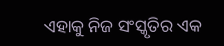ଏହାକୁ ନିଜ ସଂସ୍କୃତିର ଏକ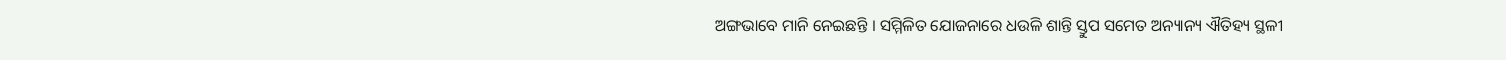ଅଙ୍ଗଭାବେ ମାନି ନେଇଛନ୍ତି । ସମ୍ମିଳିତ ଯୋଜନାରେ ଧଉଳି ଶାନ୍ତି ସ୍ତୁପ ସମେତ ଅନ୍ୟାନ୍ୟ ଐତିହ୍ୟ ସ୍ଥଳୀ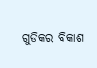ଗୁଡିକର ବିକାଶ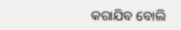କରାଯିବ ବୋଲି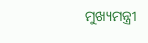ମୁଖ୍ୟମନ୍ତ୍ରୀ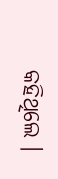କହିଥିଲେ ।